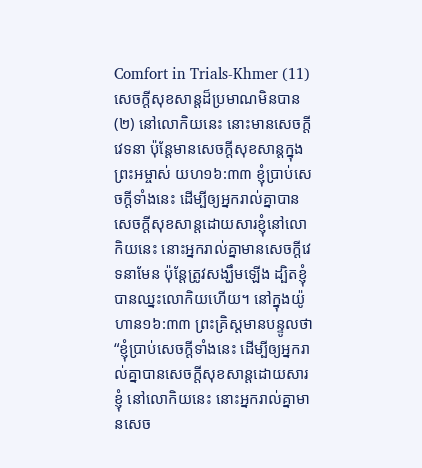Comfort in Trials-Khmer (11)
សេចក្តីសុខសាន្តដ៏ប្រមាណមិនបាន (២) នៅលោកិយនេះ នោះមានសេចក្តីវេទនា ប៉ុន្តែមានសេចក្តីសុខសាន្តក្នុងព្រះអម្ចាស់ យហ១៦:៣៣ ខ្ញុំប្រាប់សេចក្ដីទាំងនេះ ដើម្បីឲ្យអ្នករាល់គ្នាបានសេចក្ដីសុខសាន្តដោយសារខ្ញុំនៅលោកិយនេះ នោះអ្នករាល់គ្នាមានសេចក្ដីវេទនាមែន ប៉ុន្តែត្រូវសង្ឃឹមឡើង ដ្បិតខ្ញុំបានឈ្នះលោកិយហើយ។ នៅក្នុងយ៉ូហាន១៦:៣៣ ព្រះគ្រិស្តមានបន្ទូលថា “ខ្ញុំប្រាប់សេចក្តីទាំងនេះ ដើម្បីឲ្យអ្នករាល់គ្នាបានសេចក្តីសុខសាន្តដោយសារខ្ញុំ នៅលោកិយនេះ នោះអ្នករាល់គ្នាមានសេច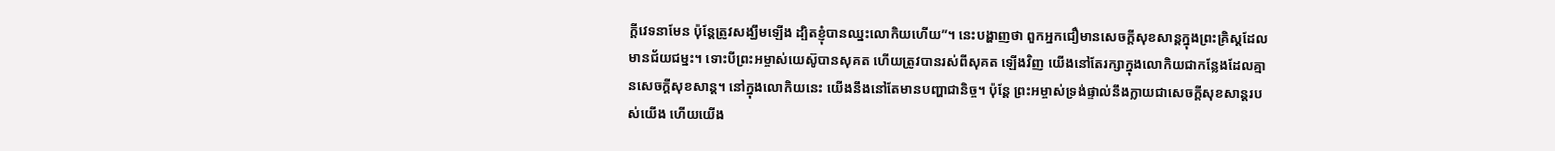ក្តីវេទនាមែន ប៉ុន្តែត្រូវសង្ឃឹមឡើង ដ្បិតខ្ញុំបានឈ្នះលោកិយហើយ”។ នេះបង្ហាញថា ពួកអ្នកជឿមានសេចក្តីសុខសាន្តក្នុងព្រះគ្រិស្តដែលមានជ័យជម្នះ។ ទោះបីព្រះអម្ចាស់យេស៊ូបានសុគត ហើយត្រូវបានរស់ពីសុគត ឡើងវិញ យើងនៅតែរក្សាក្នុងលោកិយជាកន្លែងដែលគ្មានសេចក្តីសុខសាន្ត។ នៅក្នុងលោកិយនេះ យើងនឹងនៅតែមានបញ្ហាជានិច្ច។ ប៉ុន្តែ ព្រះអម្ចាស់ទ្រង់ផ្ទាល់នឹងក្លាយជាសេចក្តីសុខសាន្តរបស់យើង ហើយយើង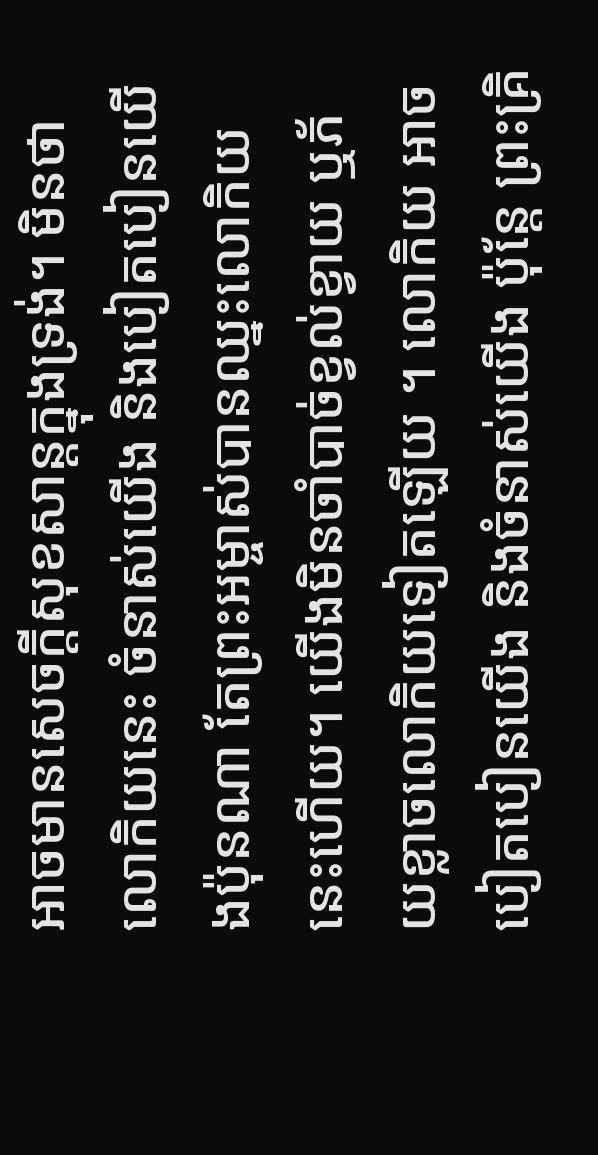អាចមានសេចក្តីសុខសាន្តក្នុងទ្រង់។ មិនថាលោកិយនេះ ចំនាស់យើង និងបៀតបៀនយើងប៉ុនណា តែព្រះអម្ចាស់បានឈ្នះលោកិយនេះហើយ។ យើងមិនចាំបាច់ខ្វល់ខ្វាយ ឬភ័យខ្លាចលោកិយទៀតឡើយ ។ លោកិយ អាចបៀតបៀនយើង និងចំនាស់យើង ប៉ុន្តែ ព្រះគ្រិ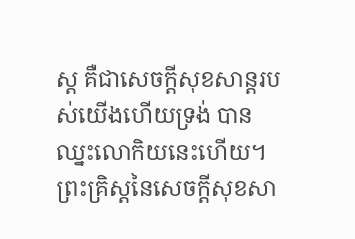ស្ត គឺជាសេចក្តីសុខសាន្តរបស់យើងហើយទ្រង់ បានឈ្នះលោកិយនេះហើយ។ ព្រះគ្រិស្តនៃសេចក្តីសុខសា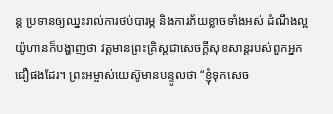ន្ត ប្រទានឲ្យឈ្នះរាល់ការថប់បារម្ភ និងការភ័យខ្លាចទាំងអស់ ដំណឹងល្អយ៉ូហានក៏បង្ហាញថា វត្តមានព្រះគ្រិស្តជាសេចក្តីសុខសាន្តរបស់ពួកអ្នកជឿផងដែរ។ ព្រះអម្ចាស់យេស៊ូមានបន្ទូលថា “ខ្ញុំទុកសេច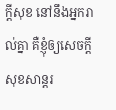ក្តីសុខ នៅនឹងអ្នករាល់គ្នា គឺខ្ញុំឲ្យសេចក្តីសុខសាន្តរ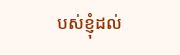បស់ខ្ញុំដល់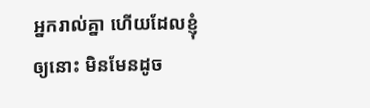អ្នករាល់គ្នា ហើយដែលខ្ញុំឲ្យនោះ មិនមែនដូច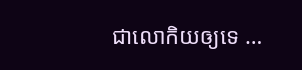ជាលោកិយឲ្យទេ …